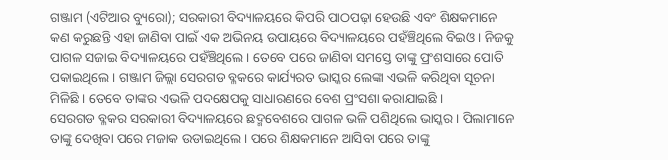ଗଞ୍ଜାମ (ଏଟିଆର ବ୍ୟୁରୋ); ସରକାରୀ ବିଦ୍ୟାଳୟରେ କିପରି ପାଠପଢ଼ା ହେଉଛି ଏବଂ ଶିକ୍ଷକମାନେ କଣ କରୁଛନ୍ତି ଏହା ଜାଣିବା ପାଇଁ ଏକ ଅଭିନୟ ଉପାୟରେ ବିଦ୍ୟାଳୟରେ ପହଁଞ୍ଚିଥିଲେ ବିଇଓ । ନିଜକୁ ପାଗଳ ସଜାଇ ବିଦ୍ୟାଳୟରେ ପହଁଞ୍ଚିଥିଲେ । ତେବେ ପରେ ଜାଣିବା ସମସ୍ତେ ତାଙ୍କୁ ପ୍ରଂଶସାରେ ପୋତି ପକାଇଥିଲେ । ଗଞ୍ଜାମ ଜିଲ୍ଲା ସେରଗଡ ବ୍ଳକରେ କାର୍ଯ୍ୟରତ ଭାସ୍କର ଲେଙ୍କା ଏଭଳି କରିଥିବା ସୂଚନା ମିଳିଛି । ତେବେ ତାଙ୍କର ଏଭଳି ପଦକ୍ଷେପକୁ ସାଧାରଣରେ ବେଶ ପ୍ରଂସଶା କରାଯାଇଛି ।
ସେରଗଡ ବ୍ଳକର ସରକାରୀ ବିଦ୍ୟାଳୟରେ ଛଦ୍ମବେଶରେ ପାଗଳ ଭଳି ପଶିଥିଲେ ଭାସ୍କର । ପିଲାମାନେ ତାଙ୍କୁ ଦେଖିବା ପରେ ମଜାକ ଉଡାଇଥିଲେ । ପରେ ଶିକ୍ଷକମାନେ ଆସିବା ପରେ ତାଙ୍କୁ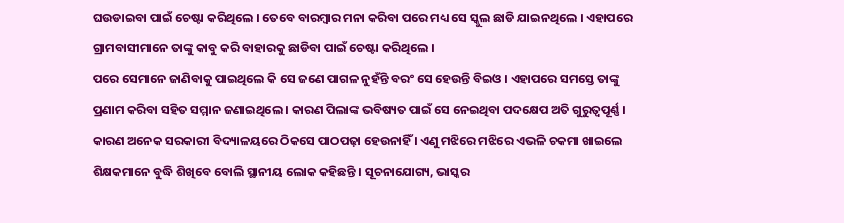ଘଉଡାଇବା ପାଇଁ ଚେଷ୍ଟା କରିଥିଲେ । ତେବେ ବାରମ୍ବାର ମନା କରିବା ପରେ ମଧ୍ୟ ସେ ସ୍କୁଲ ଛାଡି ଯାଇନଥିଲେ । ଏହାପରେ ଗ୍ରାମବାସୀମାନେ ତାଙ୍କୁ କାବୁ କରି ବାହାରକୁ ଛାଡିବା ପାଇଁ ଚେଷ୍ଟା କରିଥିଲେ ।
ପରେ ସେମାନେ ଜାଣିବାକୁ ପାଇଥିଲେ କି ସେ ଜଣେ ପାଗଳ ନୁହଁନ୍ତି ବରଂ ସେ ହେଉନ୍ତି ବିଇଓ । ଏହାପରେ ସମସ୍ତେ ତାଙ୍କୁ ପ୍ରଣାମ କରିବା ସହିତ ସମ୍ମାନ ଜଣାଇଥିଲେ । କାରଣ ପିଲାଙ୍କ ଭବିଷ୍ୟତ ପାଇଁ ସେ ନେଇଥିବା ପଦକ୍ଷେପ ଅତି ଗୁରୁତ୍ୱପୂର୍ଣ୍ଣ । କାରଣ ଅନେକ ସରକାରୀ ବିଦ୍ୟାଳୟରେ ଠିକସେ ପାଠପଢ଼ା ହେଉନାହିଁ । ଏଣୁ ମଝିରେ ମଝିରେ ଏଭଳି ଚକମା ଖାଇଲେ ଶିକ୍ଷକମାନେ ବୁଦ୍ଧି ଶିଖିବେ ବୋଲି ସ୍ଥାନୀୟ ଲୋକ କହିଛନ୍ତି । ସୂଚନାଯୋଗ୍ୟ, ଭାସ୍କର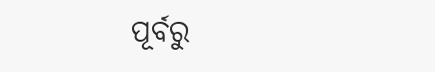ପୂର୍ବରୁ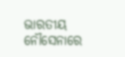ଭାରତୀୟ ନୌସେନାରେ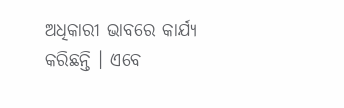ଅଧିକାରୀ ଭାବରେ କାର୍ଯ୍ୟ କରିଛନ୍ତି । ଏବେ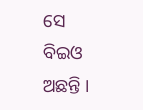ସେ ବିଇଓ ଅଛନ୍ତି ।